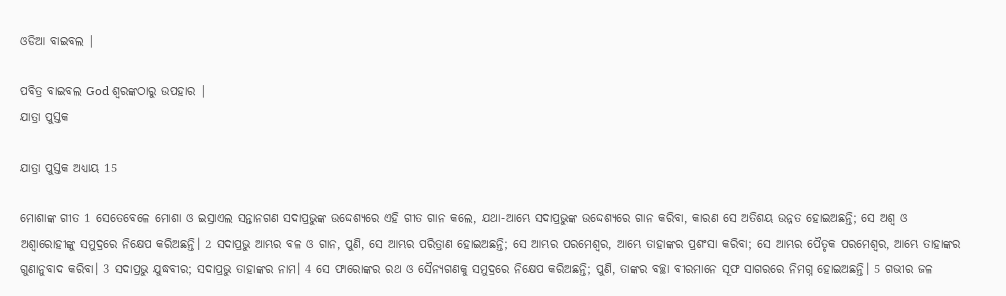ଓଡିଆ ବାଇବଲ |

ପବିତ୍ର ବାଇବଲ God ଶ୍ବରଙ୍କଠାରୁ ଉପହାର |
ଯାତ୍ରା ପୁସ୍ତକ

ଯାତ୍ରା ପୁସ୍ତକ ଅଧ୍ୟାୟ 15

ମୋଶାଙ୍କ ଗୀତ 1 ସେତେବେଳେ ମୋଶା ଓ ଇସ୍ରାଏଲ ସନ୍ତାନଗଣ ସଦାପ୍ରଭୁଙ୍କ ଉଦ୍ଦେଶ୍ୟରେ ଏହି ଗୀତ ଗାନ କଲେ, ଯଥା-ଆମ୍ଭେ ସଦାପ୍ରଭୁଙ୍କ ଉଦ୍ଦେଶ୍ୟରେ ଗାନ କରିବା, କାରଣ ସେ ଅତିଶୟ ଉନ୍ନତ ହୋଇଅଛନ୍ତି; ସେ ଅଶ୍ୱ ଓ ଅଶ୍ୱାରୋହୀଙ୍କୁ ସମୁଦ୍ରରେ ନିକ୍ଷେପ କରିଅଛନ୍ତି। 2 ସଦାପ୍ରଭୁ ଆମ୍ଭର ବଳ ଓ ଗାନ, ପୁଣି, ସେ ଆମ୍ଭର ପରିତ୍ରାଣ ହୋଇଅଛନ୍ତି; ସେ ଆମ୍ଭର ପରମେଶ୍ୱର, ଆମ୍ଭେ ତାହାଙ୍କର ପ୍ରଶଂସା କରିବା; ସେ ଆମ୍ଭର ପୈତୃକ ପରମେଶ୍ୱର, ଆମ୍ଭେ ତାହାଙ୍କର ଗୁଣାନୁବାଦ କରିବା। 3 ସଦାପ୍ରଭୁ ଯୁଦ୍ଧବୀର; ସଦାପ୍ରଭୁ ତାହାଙ୍କର ନାମ। 4 ସେ ଫାରୋଙ୍କର ରଥ ଓ ସୈନ୍ୟଗଣକୁ ସମୁଦ୍ରରେ ନିକ୍ଷେପ କରିଅଛନ୍ତି; ପୁଣି, ତାଙ୍କର ବଚ୍ଛା ବୀରମାନେ ସୂଫ ସାଗରରେ ନିମଗ୍ନ ହୋଇଅଛନ୍ତି। 5 ଗଭୀର ଜଳ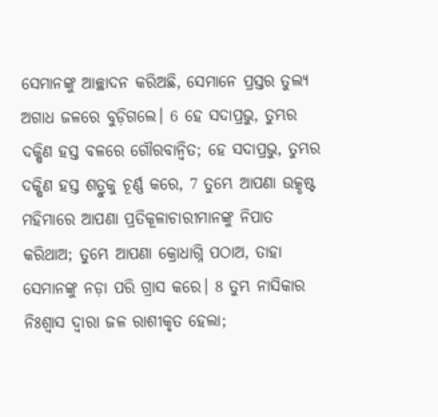ସେମାନଙ୍କୁ ଆଚ୍ଛାଦନ କରିଅଛି, ସେମାନେ ପ୍ରସ୍ତର ତୁଲ୍ୟ ଅଗାଧ ଜଳରେ ବୁଡ଼ିଗଲେ। 6 ହେ ସଦାପ୍ରଭୁ, ତୁମ୍ଭର ଦକ୍ଷିଣ ହସ୍ତ ବଳରେ ଗୌରବାନ୍ୱିତ; ହେ ସଦାପ୍ରଭୁ, ତୁମ୍ଭର ଦକ୍ଷିଣ ହସ୍ତ ଶତ୍ରୁକୁ ଚୂର୍ଣ୍ଣ କରେ, 7 ତୁମ୍ଭେ ଆପଣା ଉତ୍କୃଷ୍ଟ ମହିମାରେ ଆପଣା ପ୍ରତିକୂଳାଚାରୀମାନଙ୍କୁ ନିପାତ କରିଥାଅ; ତୁମ୍ଭେ ଆପଣା କ୍ରୋଧାଗ୍ନି ପଠାଅ, ତାହା ସେମାନଙ୍କୁ ନଡ଼ା ପରି ଗ୍ରାସ କରେ। 8 ତୁମ୍ଭ ନାସିକାର ନିଃଶ୍ୱାସ ଦ୍ୱାରା ଜଳ ରାଶୀକୃତ ହେଲା;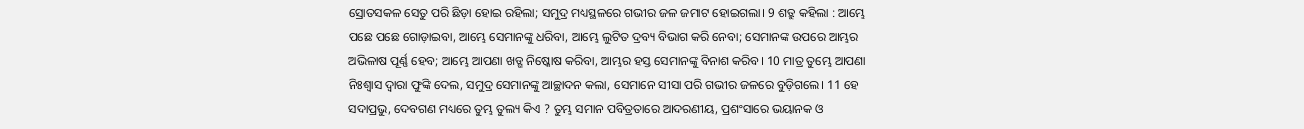ସ୍ରୋତସକଳ ସେତୁ ପରି ଛିଡ଼ା ହୋଇ ରହିଲା; ସମୁଦ୍ର ମଧ୍ୟସ୍ଥଳରେ ଗଭୀର ଜଳ ଜମାଟ ହୋଇଗଲା। 9 ଶତ୍ରୁ କହିଲା : ଆମ୍ଭେ ପଛେ ପଛେ ଗୋଡ଼ାଇବା, ଆମ୍ଭେ ସେମାନଙ୍କୁ ଧରିବା, ଆମ୍ଭେ ଲୁଟିତ ଦ୍ରବ୍ୟ ବିଭାଗ କରି ନେବା; ସେମାନଙ୍କ ଉପରେ ଆମ୍ଭର ଅଭିଳାଷ ପୂର୍ଣ୍ଣ ହେବ; ଆମ୍ଭେ ଆପଣା ଖଡ୍ଗ ନିଷ୍କୋଷ କରିବା, ଆମ୍ଭର ହସ୍ତ ସେମାନଙ୍କୁ ବିନାଶ କରିବ। 10 ମାତ୍ର ତୁମ୍ଭେ ଆପଣା ନିଃଶ୍ୱାସ ଦ୍ୱାରା ଫୁଙ୍କି ଦେଲ, ସମୁଦ୍ର ସେମାନଙ୍କୁ ଆଚ୍ଛାଦନ କଲା, ସେମାନେ ସୀସା ପରି ଗଭୀର ଜଳରେ ବୁଡ଼ିଗଲେ। 11 ହେ ସଦାପ୍ରଭୁ, ଦେବଗଣ ମଧ୍ୟରେ ତୁମ୍ଭ ତୁଲ୍ୟ କିଏ ? ତୁମ୍ଭ ସମାନ ପବିତ୍ରତାରେ ଆଦରଣୀୟ, ପ୍ରଶଂସାରେ ଭୟାନକ ଓ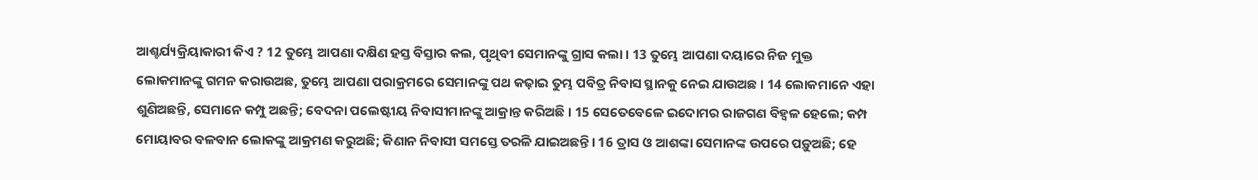ଆଶ୍ଚର୍ଯ୍ୟକ୍ରିୟାକାରୀ କିଏ ? 12 ତୁମ୍ଭେ ଆପଣା ଦକ୍ଷିଣ ହସ୍ତ ବିସ୍ତାର କଲ, ପୃଥିବୀ ସେମାନଙ୍କୁ ଗ୍ରାସ କଲା। 13 ତୁମ୍ଭେ ଆପଣା ଦୟାରେ ନିଜ ମୁକ୍ତ ଲୋକମାନଙ୍କୁ ଗମନ କରାଉଅଛ, ତୁମ୍ଭେ ଆପଣା ପରାକ୍ରମରେ ସେମାନଙ୍କୁ ପଥ କଢ଼ାଇ ତୁମ୍ଭ ପବିତ୍ର ନିବାସ ସ୍ଥାନକୁ ନେଇ ଯାଉଅଛ। 14 ଲୋକମାନେ ଏହା ଶୁଣିଅଛନ୍ତି, ସେମାନେ କମ୍ପୁ ଅଛନ୍ତି; ବେଦନା ପଲେଷ୍ଟୀୟ ନିବାସୀମାନଙ୍କୁ ଆକ୍ରାନ୍ତ କରିଅଛି। 15 ସେତେବେଳେ ଇଦୋମର ରାଜଗଣ ବିହ୍ୱଳ ହେଲେ; କମ୍ପ ମୋୟାବର ବଳବାନ ଲୋକଙ୍କୁ ଆକ୍ରମଣ କରୁଅଛି; କିଣାନ ନିବାସୀ ସମସ୍ତେ ତରଳି ଯାଇଅଛନ୍ତି। 16 ତ୍ରାସ ଓ ଆଶଙ୍କା ସେମାନଙ୍କ ଉପରେ ପଡ଼ୁଅଛି; ହେ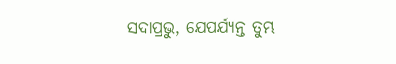ସଦାପ୍ରଭୁ, ଯେପର୍ଯ୍ୟନ୍ତ ତୁମ୍ଭ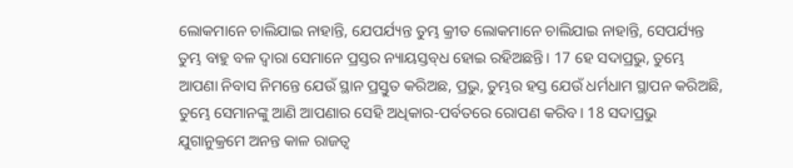ଲୋକମାନେ ଚାଲିଯାଇ ନାହାନ୍ତି, ଯେପର୍ଯ୍ୟନ୍ତ ତୁମ୍ଭ କ୍ରୀତ ଲୋକମାନେ ଚାଲିଯାଇ ନାହାନ୍ତି, ସେପର୍ଯ୍ୟନ୍ତ ତୁମ୍ଭ ବାହୁ ବଳ ଦ୍ୱାରା ସେମାନେ ପ୍ରସ୍ତର ନ୍ୟାୟସ୍ତବ୍‍ଧ ହୋଇ ରହିଅଛନ୍ତି। 17 ହେ ସଦାପ୍ରଭୁ, ତୁମ୍ଭେ ଆପଣା ନିବାସ ନିମନ୍ତେ ଯେଉଁ ସ୍ଥାନ ପ୍ରସ୍ତୁତ କରିଅଛ, ପ୍ରଭୁ, ତୁମ୍ଭର ହସ୍ତ ଯେଉଁ ଧର୍ମଧାମ ସ୍ଥାପନ କରିଅଛି, ତୁମ୍ଭେ ସେମାନଙ୍କୁ ଆଣି ଆପଣାର ସେହି ଅଧିକାର-ପର୍ବତରେ ରୋପଣ କରିବ। 18 ସଦାପ୍ରଭୁ ଯୁଗାନୁକ୍ରମେ ଅନନ୍ତ କାଳ ରାଜତ୍ୱ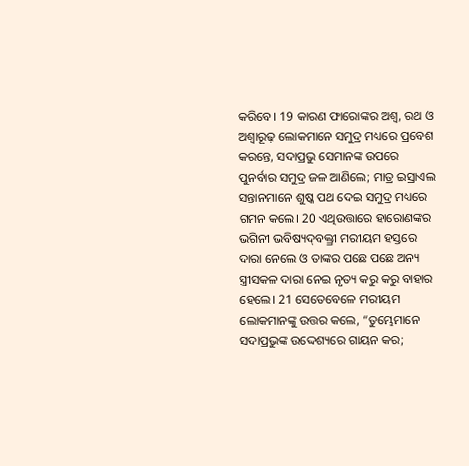କରିବେ। 19 କାରଣ ଫାରୋଙ୍କର ଅଶ୍ୱ, ରଥ ଓ ଅଶ୍ୱାରୂଢ଼ ଲୋକମାନେ ସମୁଦ୍ର ମଧ୍ୟରେ ପ୍ରବେଶ କରନ୍ତେ, ସଦାପ୍ରଭୁ ସେମାନଙ୍କ ଉପରେ ପୁନର୍ବାର ସମୁଦ୍ର ଜଳ ଆଣିଲେ; ମାତ୍ର ଇସ୍ରାଏଲ ସନ୍ତାନମାନେ ଶୁଷ୍କ ପଥ ଦେଇ ସମୁଦ୍ର ମଧ୍ୟରେ ଗମନ କଲେ। 20 ଏଥିଉତ୍ତାରେ ହାରୋଣଙ୍କର ଭଗିନୀ ଭବିଷ୍ୟଦ୍‍ବକ୍ତ୍ରୀ ମରୀୟମ ହସ୍ତରେ ଦାରା ନେଲେ ଓ ତାଙ୍କର ପଛେ ପଛେ ଅନ୍ୟ ସ୍ତ୍ରୀସକଳ ଦାରା ନେଇ ନୃତ୍ୟ କରୁ କରୁ ବାହାର ହେଲେ। 21 ସେତେବେଳେ ମରୀୟମ ଲୋକମାନଙ୍କୁ ଉତ୍ତର କଲେ, “ତୁମ୍ଭେମାନେ ସଦାପ୍ରଭୁଙ୍କ ଉଦ୍ଦେଶ୍ୟରେ ଗାୟନ କର;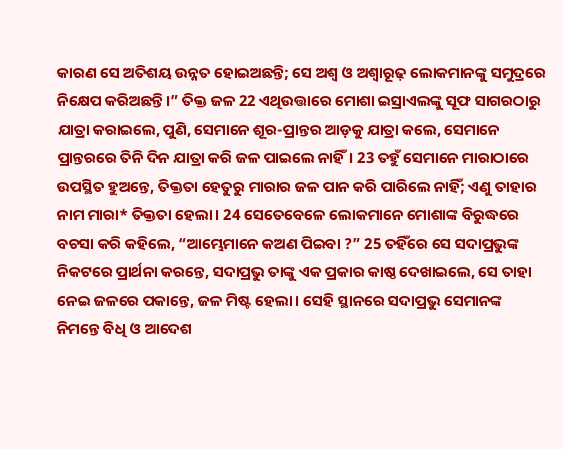କାରଣ ସେ ଅତିଶୟ ଉନ୍ନତ ହୋଇଅଛନ୍ତି; ସେ ଅଶ୍ୱ ଓ ଅଶ୍ୱାରୂଢ଼ ଲୋକମାନଙ୍କୁ ସମୁଦ୍ରରେ ନିକ୍ଷେପ କରିଅଛନ୍ତି।” ତିକ୍ତ ଜଳ 22 ଏଥିଉତ୍ତାରେ ମୋଶା ଇସ୍ରାଏଲଙ୍କୁ ସୂଫ ସାଗରଠାରୁ ଯାତ୍ରା କରାଇଲେ, ପୁଣି, ସେମାନେ ଶୂର-ପ୍ରାନ୍ତର ଆଡ଼କୁ ଯାତ୍ରା କଲେ, ସେମାନେ ପ୍ରାନ୍ତରରେ ତିନି ଦିନ ଯାତ୍ରା କରି ଜଳ ପାଇଲେ ନାହିଁ। 23 ତହୁଁ ସେମାନେ ମାରାଠାରେ ଉପସ୍ଥିତ ହୁଅନ୍ତେ, ତିକ୍ତତା ହେତୁରୁ ମାରାର ଜଳ ପାନ କରି ପାରିଲେ ନାହିଁ; ଏଣୁ ତାହାର ନାମ ମାରା* ତିକ୍ତତା ହେଲା। 24 ସେତେବେଳେ ଲୋକମାନେ ମୋଶାଙ୍କ ବିରୁଦ୍ଧରେ ବଚସା କରି କହିଲେ, “ଆମ୍ଭେମାନେ କଅଣ ପିଇବା ?” 25 ତହିଁରେ ସେ ସଦାପ୍ରଭୁଙ୍କ ନିକଟରେ ପ୍ରାର୍ଥନା କରନ୍ତେ, ସଦାପ୍ରଭୁ ତାଙ୍କୁ ଏକ ପ୍ରକାର କାଷ୍ଠ ଦେଖାଇଲେ, ସେ ତାହା ନେଇ ଜଳରେ ପକାନ୍ତେ, ଜଳ ମିଷ୍ଟ ହେଲା। ସେହି ସ୍ଥାନରେ ସଦାପ୍ରଭୁ ସେମାନଙ୍କ ନିମନ୍ତେ ବିଧି ଓ ଆଦେଶ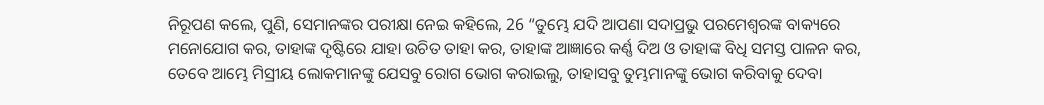ନିରୂପଣ କଲେ, ପୁଣି, ସେମାନଙ୍କର ପରୀକ୍ଷା ନେଇ କହିଲେ, 26 “ତୁମ୍ଭେ ଯଦି ଆପଣା ସଦାପ୍ରଭୁ ପରମେଶ୍ୱରଙ୍କ ବାକ୍ୟରେ ମନୋଯୋଗ କର, ତାହାଙ୍କ ଦୃଷ୍ଟିରେ ଯାହା ଉଚିତ ତାହା କର, ତାହାଙ୍କ ଆଜ୍ଞାରେ କର୍ଣ୍ଣ ଦିଅ ଓ ତାହାଙ୍କ ବିଧି ସମସ୍ତ ପାଳନ କର, ତେବେ ଆମ୍ଭେ ମିସ୍ରୀୟ ଲୋକମାନଙ୍କୁ ଯେସବୁ ରୋଗ ଭୋଗ କରାଇଲୁ, ତାହାସବୁ ତୁମ୍ଭମାନଙ୍କୁ ଭୋଗ କରିବାକୁ ଦେବା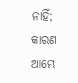ନାହିଁ; କାରଣ ଆମ୍ଭେ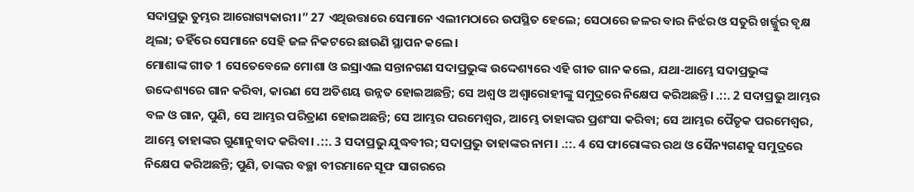ସଦାପ୍ରଭୁ ତୁମ୍ଭର ଆରୋଗ୍ୟକାରୀ।” 27 ଏଥିଉତ୍ତାରେ ସେମାନେ ଏଲୀମଠାରେ ଉପସ୍ଥିତ ହେଲେ; ସେଠାରେ ଜଳର ବାର ନିର୍ଝର ଓ ସତୁରି ଖର୍ଜ୍ଜୁର ବୃକ୍ଷ ଥିଲା; ତହିଁରେ ସେମାନେ ସେହି ଜଳ ନିକଟରେ ଛାଉଣି ସ୍ଥାପନ କଲେ।
ମୋଶାଙ୍କ ଗୀତ 1 ସେତେବେଳେ ମୋଶା ଓ ଇସ୍ରାଏଲ ସନ୍ତାନଗଣ ସଦାପ୍ରଭୁଙ୍କ ଉଦ୍ଦେଶ୍ୟରେ ଏହି ଗୀତ ଗାନ କଲେ, ଯଥା-ଆମ୍ଭେ ସଦାପ୍ରଭୁଙ୍କ ଉଦ୍ଦେଶ୍ୟରେ ଗାନ କରିବା, କାରଣ ସେ ଅତିଶୟ ଉନ୍ନତ ହୋଇଅଛନ୍ତି; ସେ ଅଶ୍ୱ ଓ ଅଶ୍ୱାରୋହୀଙ୍କୁ ସମୁଦ୍ରରେ ନିକ୍ଷେପ କରିଅଛନ୍ତି। .::. 2 ସଦାପ୍ରଭୁ ଆମ୍ଭର ବଳ ଓ ଗାନ, ପୁଣି, ସେ ଆମ୍ଭର ପରିତ୍ରାଣ ହୋଇଅଛନ୍ତି; ସେ ଆମ୍ଭର ପରମେଶ୍ୱର, ଆମ୍ଭେ ତାହାଙ୍କର ପ୍ରଶଂସା କରିବା; ସେ ଆମ୍ଭର ପୈତୃକ ପରମେଶ୍ୱର, ଆମ୍ଭେ ତାହାଙ୍କର ଗୁଣାନୁବାଦ କରିବା। .::. 3 ସଦାପ୍ରଭୁ ଯୁଦ୍ଧବୀର; ସଦାପ୍ରଭୁ ତାହାଙ୍କର ନାମ। .::. 4 ସେ ଫାରୋଙ୍କର ରଥ ଓ ସୈନ୍ୟଗଣକୁ ସମୁଦ୍ରରେ ନିକ୍ଷେପ କରିଅଛନ୍ତି; ପୁଣି, ତାଙ୍କର ବଚ୍ଛା ବୀରମାନେ ସୂଫ ସାଗରରେ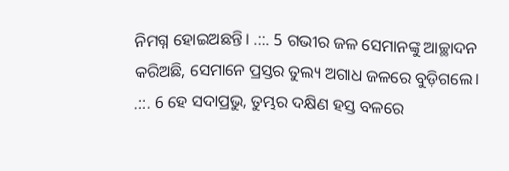ନିମଗ୍ନ ହୋଇଅଛନ୍ତି। .::. 5 ଗଭୀର ଜଳ ସେମାନଙ୍କୁ ଆଚ୍ଛାଦନ କରିଅଛି, ସେମାନେ ପ୍ରସ୍ତର ତୁଲ୍ୟ ଅଗାଧ ଜଳରେ ବୁଡ଼ିଗଲେ। .::. 6 ହେ ସଦାପ୍ରଭୁ, ତୁମ୍ଭର ଦକ୍ଷିଣ ହସ୍ତ ବଳରେ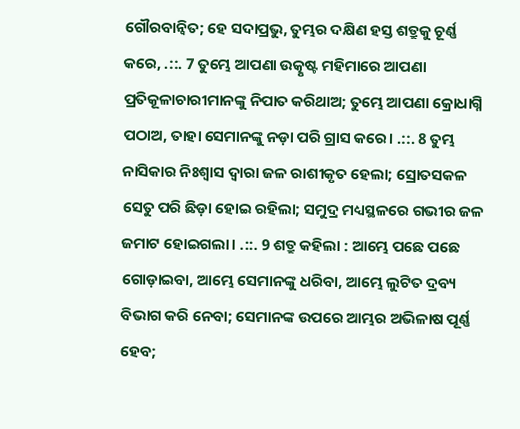ଗୌରବାନ୍ୱିତ; ହେ ସଦାପ୍ରଭୁ, ତୁମ୍ଭର ଦକ୍ଷିଣ ହସ୍ତ ଶତ୍ରୁକୁ ଚୂର୍ଣ୍ଣ କରେ, .::. 7 ତୁମ୍ଭେ ଆପଣା ଉତ୍କୃଷ୍ଟ ମହିମାରେ ଆପଣା ପ୍ରତିକୂଳାଚାରୀମାନଙ୍କୁ ନିପାତ କରିଥାଅ; ତୁମ୍ଭେ ଆପଣା କ୍ରୋଧାଗ୍ନି ପଠାଅ, ତାହା ସେମାନଙ୍କୁ ନଡ଼ା ପରି ଗ୍ରାସ କରେ। .::. 8 ତୁମ୍ଭ ନାସିକାର ନିଃଶ୍ୱାସ ଦ୍ୱାରା ଜଳ ରାଶୀକୃତ ହେଲା; ସ୍ରୋତସକଳ ସେତୁ ପରି ଛିଡ଼ା ହୋଇ ରହିଲା; ସମୁଦ୍ର ମଧ୍ୟସ୍ଥଳରେ ଗଭୀର ଜଳ ଜମାଟ ହୋଇଗଲା। .::. 9 ଶତ୍ରୁ କହିଲା : ଆମ୍ଭେ ପଛେ ପଛେ ଗୋଡ଼ାଇବା, ଆମ୍ଭେ ସେମାନଙ୍କୁ ଧରିବା, ଆମ୍ଭେ ଲୁଟିତ ଦ୍ରବ୍ୟ ବିଭାଗ କରି ନେବା; ସେମାନଙ୍କ ଉପରେ ଆମ୍ଭର ଅଭିଳାଷ ପୂର୍ଣ୍ଣ ହେବ;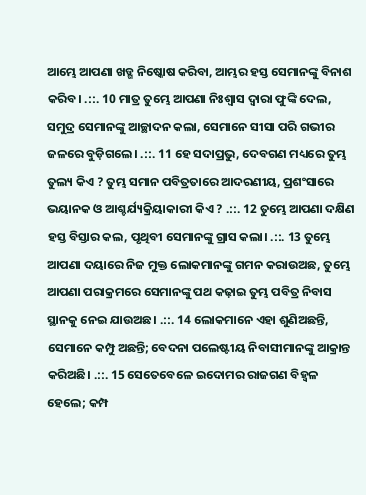ଆମ୍ଭେ ଆପଣା ଖଡ୍ଗ ନିଷ୍କୋଷ କରିବା, ଆମ୍ଭର ହସ୍ତ ସେମାନଙ୍କୁ ବିନାଶ କରିବ। .::. 10 ମାତ୍ର ତୁମ୍ଭେ ଆପଣା ନିଃଶ୍ୱାସ ଦ୍ୱାରା ଫୁଙ୍କି ଦେଲ, ସମୁଦ୍ର ସେମାନଙ୍କୁ ଆଚ୍ଛାଦନ କଲା, ସେମାନେ ସୀସା ପରି ଗଭୀର ଜଳରେ ବୁଡ଼ିଗଲେ। .::. 11 ହେ ସଦାପ୍ରଭୁ, ଦେବଗଣ ମଧ୍ୟରେ ତୁମ୍ଭ ତୁଲ୍ୟ କିଏ ? ତୁମ୍ଭ ସମାନ ପବିତ୍ରତାରେ ଆଦରଣୀୟ, ପ୍ରଶଂସାରେ ଭୟାନକ ଓ ଆଶ୍ଚର୍ଯ୍ୟକ୍ରିୟାକାରୀ କିଏ ? .::. 12 ତୁମ୍ଭେ ଆପଣା ଦକ୍ଷିଣ ହସ୍ତ ବିସ୍ତାର କଲ, ପୃଥିବୀ ସେମାନଙ୍କୁ ଗ୍ରାସ କଲା। .::. 13 ତୁମ୍ଭେ ଆପଣା ଦୟାରେ ନିଜ ମୁକ୍ତ ଲୋକମାନଙ୍କୁ ଗମନ କରାଉଅଛ, ତୁମ୍ଭେ ଆପଣା ପରାକ୍ରମରେ ସେମାନଙ୍କୁ ପଥ କଢ଼ାଇ ତୁମ୍ଭ ପବିତ୍ର ନିବାସ ସ୍ଥାନକୁ ନେଇ ଯାଉଅଛ। .::. 14 ଲୋକମାନେ ଏହା ଶୁଣିଅଛନ୍ତି, ସେମାନେ କମ୍ପୁ ଅଛନ୍ତି; ବେଦନା ପଲେଷ୍ଟୀୟ ନିବାସୀମାନଙ୍କୁ ଆକ୍ରାନ୍ତ କରିଅଛି। .::. 15 ସେତେବେଳେ ଇଦୋମର ରାଜଗଣ ବିହ୍ୱଳ ହେଲେ; କମ୍ପ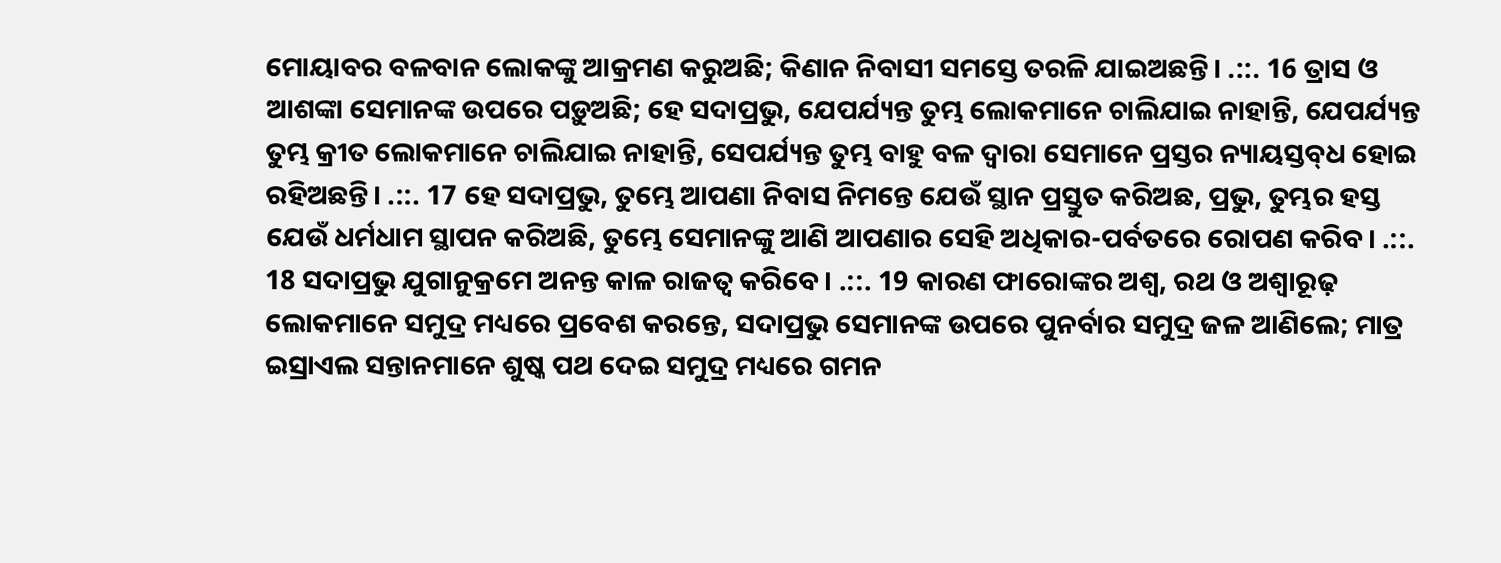ମୋୟାବର ବଳବାନ ଲୋକଙ୍କୁ ଆକ୍ରମଣ କରୁଅଛି; କିଣାନ ନିବାସୀ ସମସ୍ତେ ତରଳି ଯାଇଅଛନ୍ତି। .::. 16 ତ୍ରାସ ଓ ଆଶଙ୍କା ସେମାନଙ୍କ ଉପରେ ପଡ଼ୁଅଛି; ହେ ସଦାପ୍ରଭୁ, ଯେପର୍ଯ୍ୟନ୍ତ ତୁମ୍ଭ ଲୋକମାନେ ଚାଲିଯାଇ ନାହାନ୍ତି, ଯେପର୍ଯ୍ୟନ୍ତ ତୁମ୍ଭ କ୍ରୀତ ଲୋକମାନେ ଚାଲିଯାଇ ନାହାନ୍ତି, ସେପର୍ଯ୍ୟନ୍ତ ତୁମ୍ଭ ବାହୁ ବଳ ଦ୍ୱାରା ସେମାନେ ପ୍ରସ୍ତର ନ୍ୟାୟସ୍ତବ୍‍ଧ ହୋଇ ରହିଅଛନ୍ତି। .::. 17 ହେ ସଦାପ୍ରଭୁ, ତୁମ୍ଭେ ଆପଣା ନିବାସ ନିମନ୍ତେ ଯେଉଁ ସ୍ଥାନ ପ୍ରସ୍ତୁତ କରିଅଛ, ପ୍ରଭୁ, ତୁମ୍ଭର ହସ୍ତ ଯେଉଁ ଧର୍ମଧାମ ସ୍ଥାପନ କରିଅଛି, ତୁମ୍ଭେ ସେମାନଙ୍କୁ ଆଣି ଆପଣାର ସେହି ଅଧିକାର-ପର୍ବତରେ ରୋପଣ କରିବ। .::. 18 ସଦାପ୍ରଭୁ ଯୁଗାନୁକ୍ରମେ ଅନନ୍ତ କାଳ ରାଜତ୍ୱ କରିବେ। .::. 19 କାରଣ ଫାରୋଙ୍କର ଅଶ୍ୱ, ରଥ ଓ ଅଶ୍ୱାରୂଢ଼ ଲୋକମାନେ ସମୁଦ୍ର ମଧ୍ୟରେ ପ୍ରବେଶ କରନ୍ତେ, ସଦାପ୍ରଭୁ ସେମାନଙ୍କ ଉପରେ ପୁନର୍ବାର ସମୁଦ୍ର ଜଳ ଆଣିଲେ; ମାତ୍ର ଇସ୍ରାଏଲ ସନ୍ତାନମାନେ ଶୁଷ୍କ ପଥ ଦେଇ ସମୁଦ୍ର ମଧ୍ୟରେ ଗମନ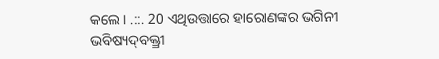କଲେ। .::. 20 ଏଥିଉତ୍ତାରେ ହାରୋଣଙ୍କର ଭଗିନୀ ଭବିଷ୍ୟଦ୍‍ବକ୍ତ୍ରୀ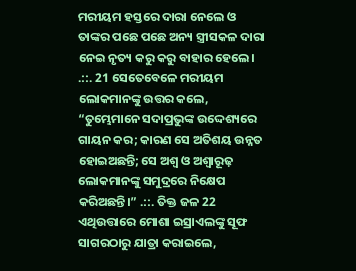ମରୀୟମ ହସ୍ତରେ ଦାରା ନେଲେ ଓ ତାଙ୍କର ପଛେ ପଛେ ଅନ୍ୟ ସ୍ତ୍ରୀସକଳ ଦାରା ନେଇ ନୃତ୍ୟ କରୁ କରୁ ବାହାର ହେଲେ। .::. 21 ସେତେବେଳେ ମରୀୟମ ଲୋକମାନଙ୍କୁ ଉତ୍ତର କଲେ, “ତୁମ୍ଭେମାନେ ସଦାପ୍ରଭୁଙ୍କ ଉଦ୍ଦେଶ୍ୟରେ ଗାୟନ କର; କାରଣ ସେ ଅତିଶୟ ଉନ୍ନତ ହୋଇଅଛନ୍ତି; ସେ ଅଶ୍ୱ ଓ ଅଶ୍ୱାରୂଢ଼ ଲୋକମାନଙ୍କୁ ସମୁଦ୍ରରେ ନିକ୍ଷେପ କରିଅଛନ୍ତି।” .::. ତିକ୍ତ ଜଳ 22 ଏଥିଉତ୍ତାରେ ମୋଶା ଇସ୍ରାଏଲଙ୍କୁ ସୂଫ ସାଗରଠାରୁ ଯାତ୍ରା କରାଇଲେ,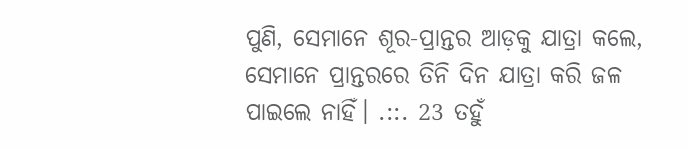ପୁଣି, ସେମାନେ ଶୂର-ପ୍ରାନ୍ତର ଆଡ଼କୁ ଯାତ୍ରା କଲେ, ସେମାନେ ପ୍ରାନ୍ତରରେ ତିନି ଦିନ ଯାତ୍ରା କରି ଜଳ ପାଇଲେ ନାହିଁ। .::. 23 ତହୁଁ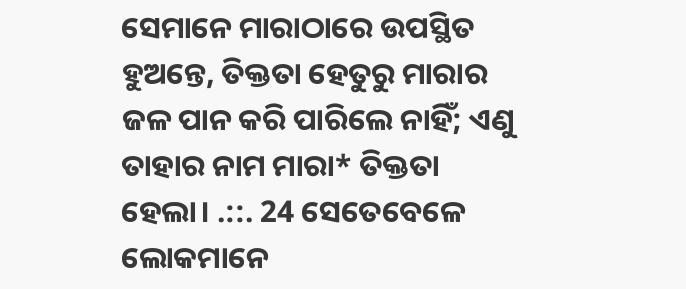ସେମାନେ ମାରାଠାରେ ଉପସ୍ଥିତ ହୁଅନ୍ତେ, ତିକ୍ତତା ହେତୁରୁ ମାରାର ଜଳ ପାନ କରି ପାରିଲେ ନାହିଁ; ଏଣୁ ତାହାର ନାମ ମାରା* ତିକ୍ତତା ହେଲା। .::. 24 ସେତେବେଳେ ଲୋକମାନେ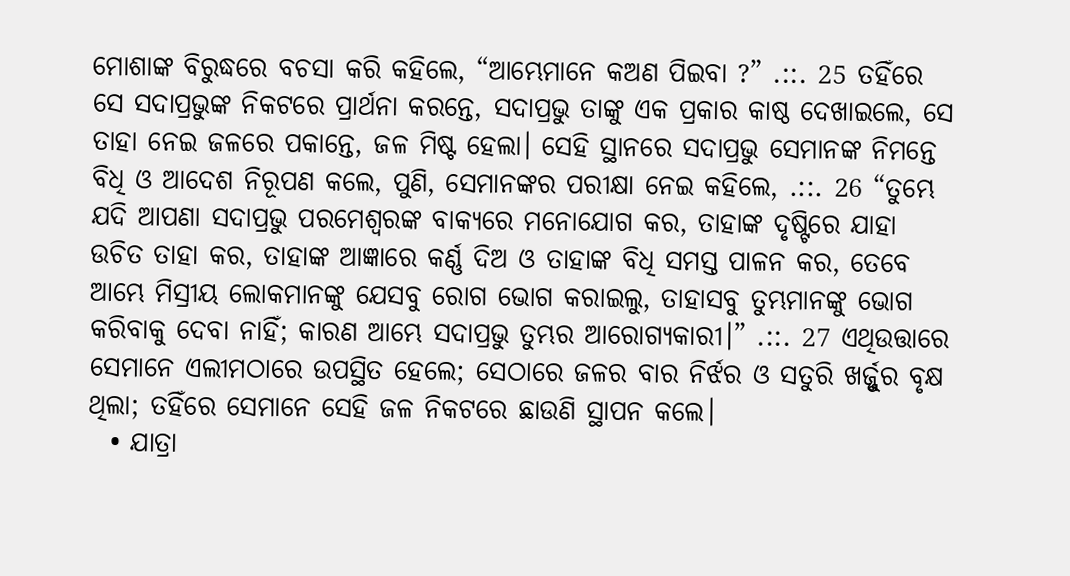ମୋଶାଙ୍କ ବିରୁଦ୍ଧରେ ବଚସା କରି କହିଲେ, “ଆମ୍ଭେମାନେ କଅଣ ପିଇବା ?” .::. 25 ତହିଁରେ ସେ ସଦାପ୍ରଭୁଙ୍କ ନିକଟରେ ପ୍ରାର୍ଥନା କରନ୍ତେ, ସଦାପ୍ରଭୁ ତାଙ୍କୁ ଏକ ପ୍ରକାର କାଷ୍ଠ ଦେଖାଇଲେ, ସେ ତାହା ନେଇ ଜଳରେ ପକାନ୍ତେ, ଜଳ ମିଷ୍ଟ ହେଲା। ସେହି ସ୍ଥାନରେ ସଦାପ୍ରଭୁ ସେମାନଙ୍କ ନିମନ୍ତେ ବିଧି ଓ ଆଦେଶ ନିରୂପଣ କଲେ, ପୁଣି, ସେମାନଙ୍କର ପରୀକ୍ଷା ନେଇ କହିଲେ, .::. 26 “ତୁମ୍ଭେ ଯଦି ଆପଣା ସଦାପ୍ରଭୁ ପରମେଶ୍ୱରଙ୍କ ବାକ୍ୟରେ ମନୋଯୋଗ କର, ତାହାଙ୍କ ଦୃଷ୍ଟିରେ ଯାହା ଉଚିତ ତାହା କର, ତାହାଙ୍କ ଆଜ୍ଞାରେ କର୍ଣ୍ଣ ଦିଅ ଓ ତାହାଙ୍କ ବିଧି ସମସ୍ତ ପାଳନ କର, ତେବେ ଆମ୍ଭେ ମିସ୍ରୀୟ ଲୋକମାନଙ୍କୁ ଯେସବୁ ରୋଗ ଭୋଗ କରାଇଲୁ, ତାହାସବୁ ତୁମ୍ଭମାନଙ୍କୁ ଭୋଗ କରିବାକୁ ଦେବା ନାହିଁ; କାରଣ ଆମ୍ଭେ ସଦାପ୍ରଭୁ ତୁମ୍ଭର ଆରୋଗ୍ୟକାରୀ।” .::. 27 ଏଥିଉତ୍ତାରେ ସେମାନେ ଏଲୀମଠାରେ ଉପସ୍ଥିତ ହେଲେ; ସେଠାରେ ଜଳର ବାର ନିର୍ଝର ଓ ସତୁରି ଖର୍ଜ୍ଜୁର ବୃକ୍ଷ ଥିଲା; ତହିଁରେ ସେମାନେ ସେହି ଜଳ ନିକଟରେ ଛାଉଣି ସ୍ଥାପନ କଲେ।
  • ଯାତ୍ରା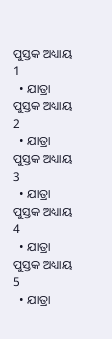ପୁସ୍ତକ ଅଧ୍ୟାୟ 1
  • ଯାତ୍ରା ପୁସ୍ତକ ଅଧ୍ୟାୟ 2
  • ଯାତ୍ରା ପୁସ୍ତକ ଅଧ୍ୟାୟ 3
  • ଯାତ୍ରା ପୁସ୍ତକ ଅଧ୍ୟାୟ 4
  • ଯାତ୍ରା ପୁସ୍ତକ ଅଧ୍ୟାୟ 5
  • ଯାତ୍ରା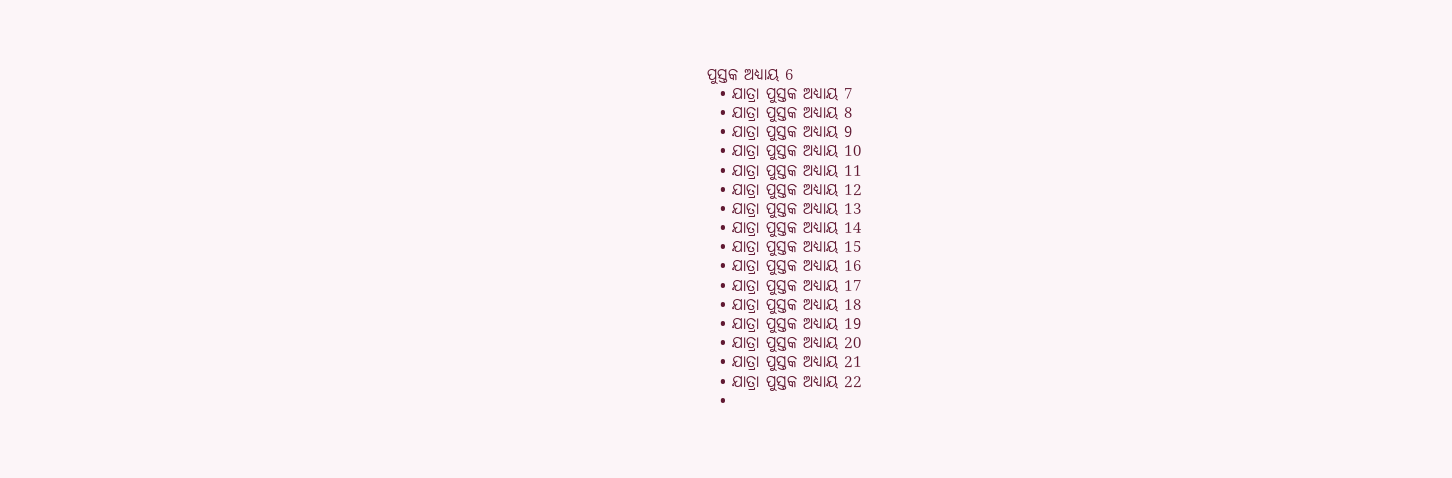ପୁସ୍ତକ ଅଧ୍ୟାୟ 6
  • ଯାତ୍ରା ପୁସ୍ତକ ଅଧ୍ୟାୟ 7
  • ଯାତ୍ରା ପୁସ୍ତକ ଅଧ୍ୟାୟ 8
  • ଯାତ୍ରା ପୁସ୍ତକ ଅଧ୍ୟାୟ 9
  • ଯାତ୍ରା ପୁସ୍ତକ ଅଧ୍ୟାୟ 10
  • ଯାତ୍ରା ପୁସ୍ତକ ଅଧ୍ୟାୟ 11
  • ଯାତ୍ରା ପୁସ୍ତକ ଅଧ୍ୟାୟ 12
  • ଯାତ୍ରା ପୁସ୍ତକ ଅଧ୍ୟାୟ 13
  • ଯାତ୍ରା ପୁସ୍ତକ ଅଧ୍ୟାୟ 14
  • ଯାତ୍ରା ପୁସ୍ତକ ଅଧ୍ୟାୟ 15
  • ଯାତ୍ରା ପୁସ୍ତକ ଅଧ୍ୟାୟ 16
  • ଯାତ୍ରା ପୁସ୍ତକ ଅଧ୍ୟାୟ 17
  • ଯାତ୍ରା ପୁସ୍ତକ ଅଧ୍ୟାୟ 18
  • ଯାତ୍ରା ପୁସ୍ତକ ଅଧ୍ୟାୟ 19
  • ଯାତ୍ରା ପୁସ୍ତକ ଅଧ୍ୟାୟ 20
  • ଯାତ୍ରା ପୁସ୍ତକ ଅଧ୍ୟାୟ 21
  • ଯାତ୍ରା ପୁସ୍ତକ ଅଧ୍ୟାୟ 22
  •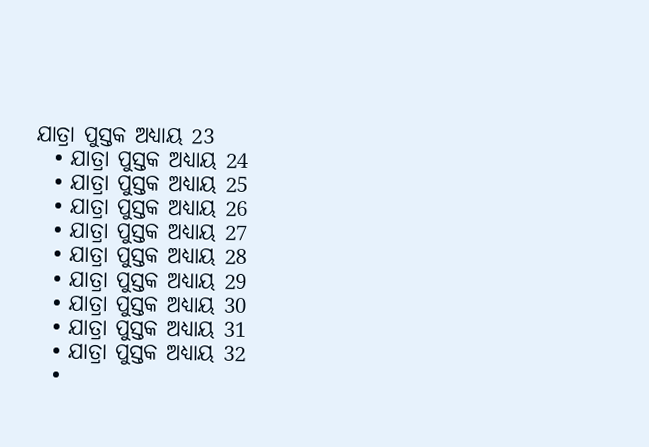ଯାତ୍ରା ପୁସ୍ତକ ଅଧ୍ୟାୟ 23
  • ଯାତ୍ରା ପୁସ୍ତକ ଅଧ୍ୟାୟ 24
  • ଯାତ୍ରା ପୁସ୍ତକ ଅଧ୍ୟାୟ 25
  • ଯାତ୍ରା ପୁସ୍ତକ ଅଧ୍ୟାୟ 26
  • ଯାତ୍ରା ପୁସ୍ତକ ଅଧ୍ୟାୟ 27
  • ଯାତ୍ରା ପୁସ୍ତକ ଅଧ୍ୟାୟ 28
  • ଯାତ୍ରା ପୁସ୍ତକ ଅଧ୍ୟାୟ 29
  • ଯାତ୍ରା ପୁସ୍ତକ ଅଧ୍ୟାୟ 30
  • ଯାତ୍ରା ପୁସ୍ତକ ଅଧ୍ୟାୟ 31
  • ଯାତ୍ରା ପୁସ୍ତକ ଅଧ୍ୟାୟ 32
  •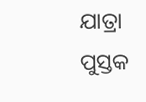ଯାତ୍ରା ପୁସ୍ତକ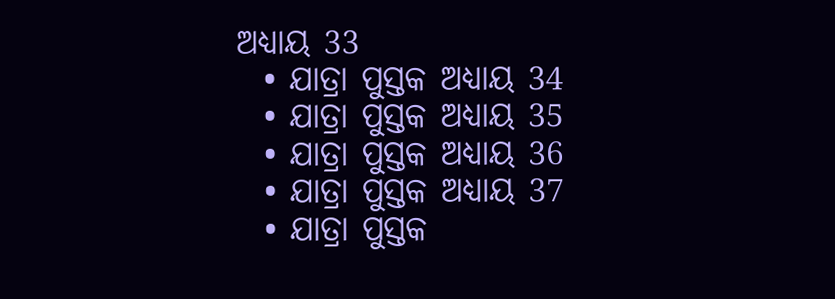ଅଧ୍ୟାୟ 33
  • ଯାତ୍ରା ପୁସ୍ତକ ଅଧ୍ୟାୟ 34
  • ଯାତ୍ରା ପୁସ୍ତକ ଅଧ୍ୟାୟ 35
  • ଯାତ୍ରା ପୁସ୍ତକ ଅଧ୍ୟାୟ 36
  • ଯାତ୍ରା ପୁସ୍ତକ ଅଧ୍ୟାୟ 37
  • ଯାତ୍ରା ପୁସ୍ତକ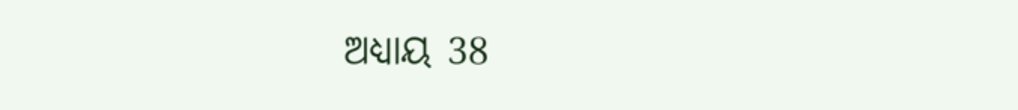ଅଧ୍ୟାୟ 38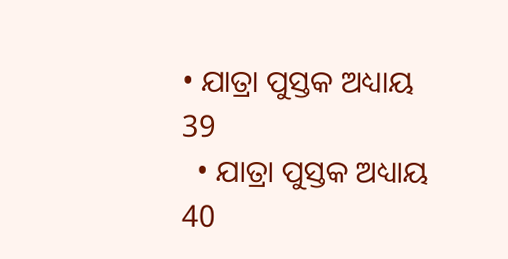• ଯାତ୍ରା ପୁସ୍ତକ ଅଧ୍ୟାୟ 39
  • ଯାତ୍ରା ପୁସ୍ତକ ଅଧ୍ୟାୟ 40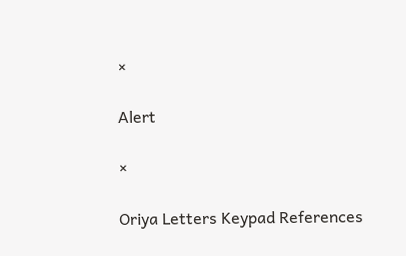×

Alert

×

Oriya Letters Keypad References